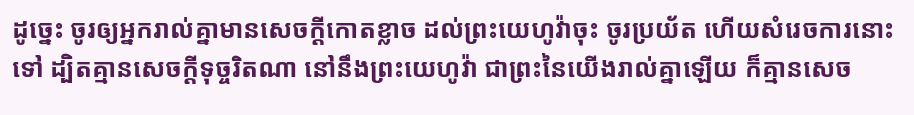ដូច្នេះ ចូរឲ្យអ្នករាល់គ្នាមានសេចក្ដីកោតខ្លាច ដល់ព្រះយេហូវ៉ាចុះ ចូរប្រយ័ត ហើយសំរេចការនោះទៅ ដ្បិតគ្មានសេចក្ដីទុច្ចរិតណា នៅនឹងព្រះយេហូវ៉ា ជាព្រះនៃយើងរាល់គ្នាឡើយ ក៏គ្មានសេច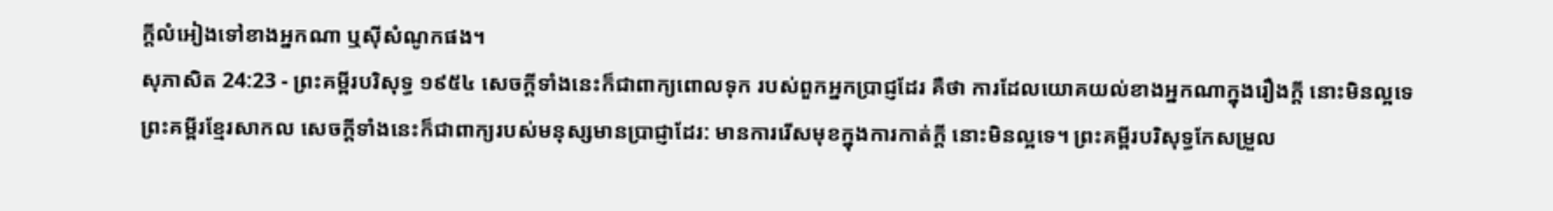ក្ដីលំអៀងទៅខាងអ្នកណា ឬស៊ីសំណូកផង។
សុភាសិត 24:23 - ព្រះគម្ពីរបរិសុទ្ធ ១៩៥៤ សេចក្ដីទាំងនេះក៏ជាពាក្យពោលទុក របស់ពួកអ្នកប្រាជ្ញដែរ គឺថា ការដែលយោគយល់ខាងអ្នកណាក្នុងរឿងក្តី នោះមិនល្អទេ ព្រះគម្ពីរខ្មែរសាកល សេចក្ដីទាំងនេះក៏ជាពាក្យរបស់មនុស្សមានប្រាជ្ញាដែរ: មានការរើសមុខក្នុងការកាត់ក្ដី នោះមិនល្អទេ។ ព្រះគម្ពីរបរិសុទ្ធកែសម្រួល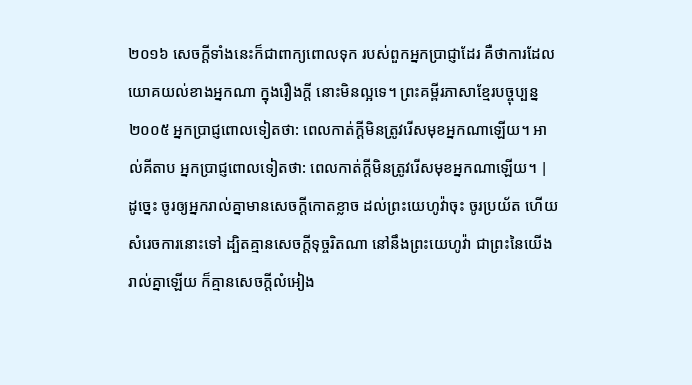២០១៦ សេចក្ដីទាំងនេះក៏ជាពាក្យពោលទុក របស់ពួកអ្នកប្រាជ្ញាដែរ គឺថាការដែលយោគយល់ខាងអ្នកណា ក្នុងរឿងក្តី នោះមិនល្អទេ។ ព្រះគម្ពីរភាសាខ្មែរបច្ចុប្បន្ន ២០០៥ អ្នកប្រាជ្ញពោលទៀតថា: ពេលកាត់ក្ដីមិនត្រូវរើសមុខអ្នកណាឡើយ។ អាល់គីតាប អ្នកប្រាជ្ញពោលទៀតថា: ពេលកាត់ក្ដីមិនត្រូវរើសមុខអ្នកណាឡើយ។ |
ដូច្នេះ ចូរឲ្យអ្នករាល់គ្នាមានសេចក្ដីកោតខ្លាច ដល់ព្រះយេហូវ៉ាចុះ ចូរប្រយ័ត ហើយសំរេចការនោះទៅ ដ្បិតគ្មានសេចក្ដីទុច្ចរិតណា នៅនឹងព្រះយេហូវ៉ា ជាព្រះនៃយើងរាល់គ្នាឡើយ ក៏គ្មានសេចក្ដីលំអៀង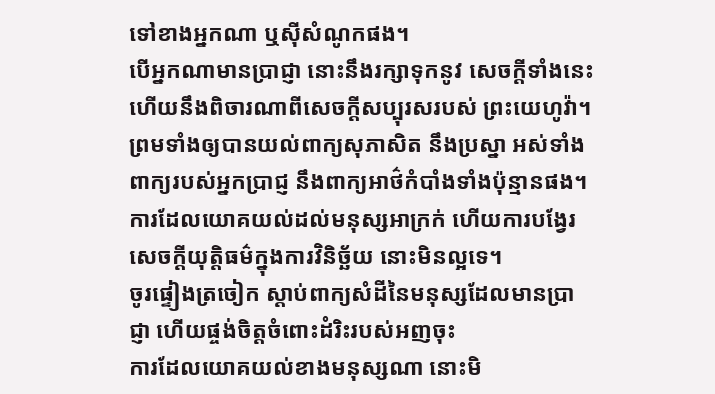ទៅខាងអ្នកណា ឬស៊ីសំណូកផង។
បើអ្នកណាមានប្រាជ្ញា នោះនឹងរក្សាទុកនូវ សេចក្ដីទាំងនេះ ហើយនឹងពិចារណាពីសេចក្ដីសប្បុរសរបស់ ព្រះយេហូវ៉ា។
ព្រមទាំងឲ្យបានយល់ពាក្យសុភាសិត នឹងប្រស្នា អស់ទាំងពាក្យរបស់អ្នកប្រាជ្ញ នឹងពាក្យអាថ៌កំបាំងទាំងប៉ុន្មានផង។
ការដែលយោគយល់ដល់មនុស្សអាក្រក់ ហើយការបង្វែរសេចក្ដីយុត្តិធម៌ក្នុងការវិនិច្ឆ័យ នោះមិនល្អទេ។
ចូរផ្ទៀងត្រចៀក ស្តាប់ពាក្យសំដីនៃមនុស្សដែលមានប្រាជ្ញា ហើយផ្ចង់ចិត្តចំពោះដំរិះរបស់អញចុះ
ការដែលយោគយល់ខាងមនុស្សណា នោះមិ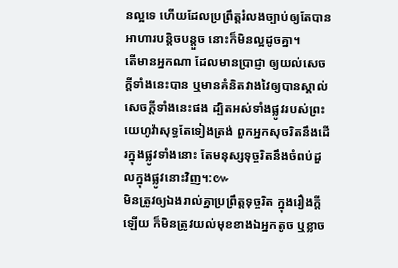នល្អទេ ហើយដែលប្រព្រឹត្តរំលងច្បាប់ឲ្យតែបានអាហារបន្តិចបន្តួច នោះក៏មិនល្អដូចគ្នា។
តើមានអ្នកណា ដែលមានប្រាជ្ញា ឲ្យយល់សេចក្ដីទាំងនេះបាន ឬមានគំនិតវាងវៃឲ្យបានស្គាល់សេចក្ដីទាំងនេះផង ដ្បិតអស់ទាំងផ្លូវរបស់ព្រះយេហូវ៉ាសុទ្ធតែទៀងត្រង់ ពួកអ្នកសុចរិតនឹងដើរក្នុងផ្លូវទាំងនោះ តែមនុស្សទុច្ចរិតនឹងចំពប់ដួលក្នុងផ្លូវនោះវិញ។:៚
មិនត្រូវឲ្យឯងរាល់គ្នាប្រព្រឹត្តទុច្ចរិត ក្នុងរឿងក្តីឡើយ ក៏មិនត្រូវយល់មុខខាងឯអ្នកតូច ឬខ្លាច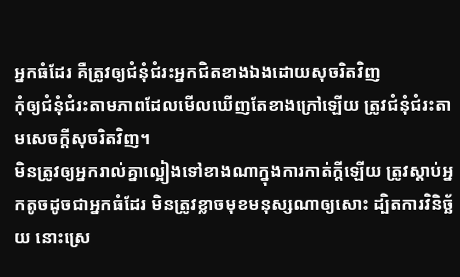អ្នកធំដែរ គឺត្រូវឲ្យជំនុំជំរះអ្នកជិតខាងឯងដោយសុចរិតវិញ
កុំឲ្យជំនុំជំរះតាមភាពដែលមើលឃើញតែខាងក្រៅឡើយ ត្រូវជំនុំជំរះតាមសេចក្ដីសុចរិតវិញ។
មិនត្រូវឲ្យអ្នករាល់គ្នាល្អៀងទៅខាងណាក្នុងការកាត់ក្តីឡើយ ត្រូវស្តាប់អ្នកតូចដូចជាអ្នកធំដែរ មិនត្រូវខ្លាចមុខមនុស្សណាឲ្យសោះ ដ្បិតការវិនិច្ឆ័យ នោះស្រេ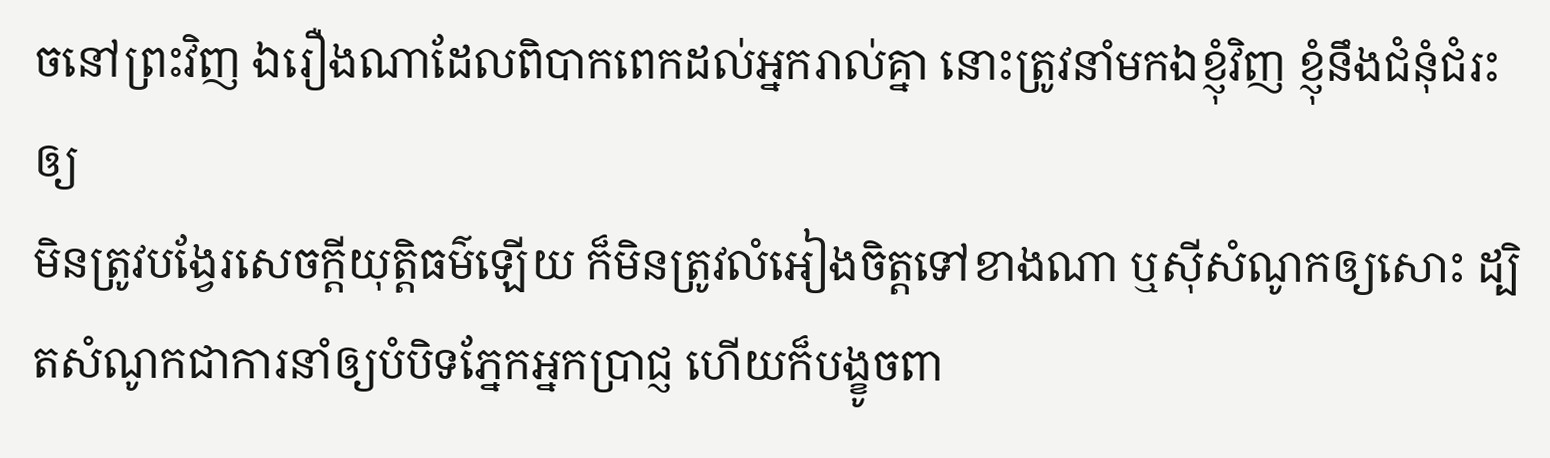ចនៅព្រះវិញ ឯរឿងណាដែលពិបាកពេកដល់អ្នករាល់គ្នា នោះត្រូវនាំមកឯខ្ញុំវិញ ខ្ញុំនឹងជំនុំជំរះឲ្យ
មិនត្រូវបង្វែរសេចក្ដីយុត្តិធម៌ឡើយ ក៏មិនត្រូវលំអៀងចិត្តទៅខាងណា ឬស៊ីសំណូកឲ្យសោះ ដ្បិតសំណូកជាការនាំឲ្យបំបិទភ្នែកអ្នកប្រាជ្ញ ហើយក៏បង្ខូចពា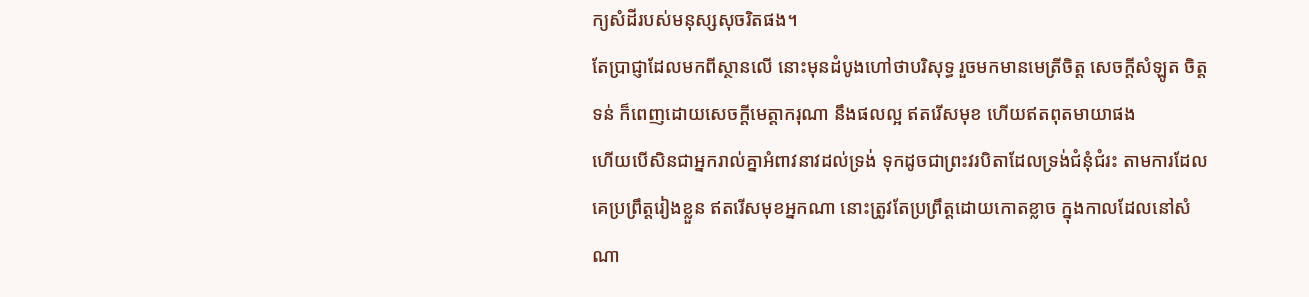ក្យសំដីរបស់មនុស្សសុចរិតផង។
តែប្រាជ្ញាដែលមកពីស្ថានលើ នោះមុនដំបូងហៅថាបរិសុទ្ធ រួចមកមានមេត្រីចិត្ត សេចក្ដីសំឡូត ចិត្តទន់ ក៏ពេញដោយសេចក្ដីមេត្តាករុណា នឹងផលល្អ ឥតរើសមុខ ហើយឥតពុតមាយាផង
ហើយបើសិនជាអ្នករាល់គ្នាអំពាវនាវដល់ទ្រង់ ទុកដូចជាព្រះវរបិតាដែលទ្រង់ជំនុំជំរះ តាមការដែលគេប្រព្រឹត្តរៀងខ្លួន ឥតរើសមុខអ្នកណា នោះត្រូវតែប្រព្រឹត្តដោយកោតខ្លាច ក្នុងកាលដែលនៅសំណា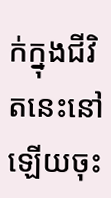ក់ក្នុងជីវិតនេះនៅឡើយចុះ